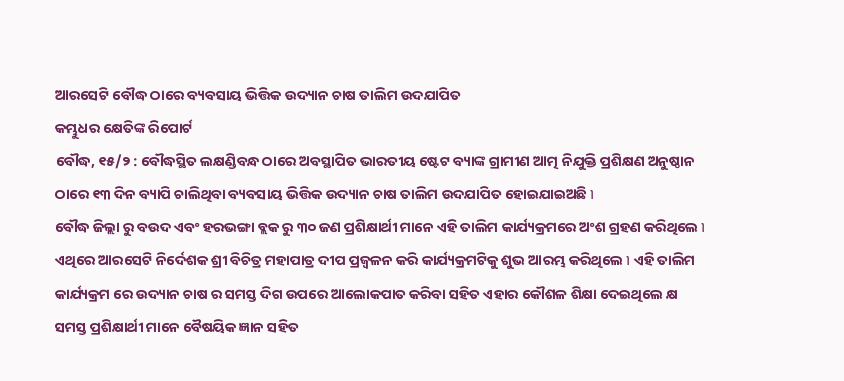ଆରସେଟି ବୌଦ୍ଧ ଠାରେ ବ୍ୟବସାୟ ଭିତ୍ତିକ ଉଦ୍ୟାନ ଚାଷ ତାଲିମ ଉଦଯାପିତ
କମ୍ଭୁଧର କ୍ଷେତିଙ୍କ ରିପୋର୍ଟ
ବୌଦ୍ଧ, ୧୫/୨ : ବୌଦ୍ଧସ୍ଥିତ ଲକ୍ଷଣ୍ଡିବନ୍ଧ ଠାରେ ଅବସ୍ଥାପିତ ଭାରତୀୟ ଷ୍ଟେଟ ବ୍ୟାଙ୍କ ଗ୍ରାମୀଣ ଆତ୍ମ ନିଯୁକ୍ତି ପ୍ରଶିକ୍ଷଣ ଅନୁଷ୍ଠାନ ଠାରେ ୧୩ ଦିନ ବ୍ୟାପି ଚାଲିଥିବା ବ୍ୟବସାୟ ଭିତ୍ତିକ ଉଦ୍ୟାନ ଚାଷ ତାଲିମ ଉଦଯାପିତ ହୋଇଯାଇଅଛି ৷
ବୌଦ୍ଧ ଜିଲ୍ଲା ରୁ ବଉଦ ଏବଂ ହରଭଙ୍ଗା ବ୍ଲକ ରୁ ୩୦ ଜଣ ପ୍ରଶିକ୍ଷାର୍ଥୀ ମାନେ ଏହି ତାଲିମ କାର୍ଯ୍ୟକ୍ରମରେ ଅଂଶ ଗ୍ରହଣ କରିଥିଲେ ৷ ଏଥିରେ ଆରସେଟି ନିର୍ଦେଶକ ଶ୍ରୀ ବିଚିତ୍ର ମହାପାତ୍ର ଦୀପ ପ୍ରଜ୍ୱଳନ କରି କାର୍ଯ୍ୟକ୍ରମଟିକୁ ଶୁଭ ଆରମ୍ଭ କରିଥିଲେ ৷ ଏହି ତାଲିମ କାର୍ଯ୍ୟକ୍ରମ ରେ ଉଦ୍ୟାନ ଚାଷ ର ସମସ୍ତ ଦିଗ ଉପରେ ଆଲୋକପାତ କରିବା ସହିତ ଏହାର କୌଶଳ ଶିକ୍ଷା ଦେଇଥିଲେ କ୍ଷ
ସମସ୍ତ ପ୍ରଶିକ୍ଷାର୍ଥୀ ମାନେ ବୈଷୟିକ ଜ୍ଞାନ ସହିତ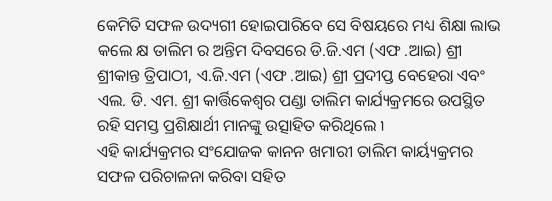କେମିତି ସଫଳ ଉଦ୍ୟଗୀ ହୋଇପାରିବେ ସେ ବିଷୟରେ ମଧ୍ୟ ଶିକ୍ଷା ଲାଭ କଲେ କ୍ଷ ତାଲିମ ର ଅନ୍ତିମ ଦିବସରେ ଡି.ଜି.ଏମ (ଏଫ .ଆଇ) ଶ୍ରୀ ଶ୍ରୀକାନ୍ତ ତ୍ରିପାଠୀ, ଏ.ଜି.ଏମ (ଏଫ .ଆଇ) ଶ୍ରୀ ପ୍ରଦୀପ୍ତ ବେହେରା ଏବଂ ଏଲ. ଡି. ଏମ. ଶ୍ରୀ କାର୍ତ୍ତିକେଶ୍ୱର ପଣ୍ଡା ତାଲିମ କାର୍ଯ୍ୟକ୍ରମରେ ଉପସ୍ଥିତ ରହି ସମସ୍ତ ପ୍ରଶିକ୍ଷାର୍ଥୀ ମାନଙ୍କୁ ଉତ୍ସାହିତ କରିଥିଲେ ৷
ଏହି କାର୍ଯ୍ୟକ୍ରମର ସଂଯୋଜକ କାନନ ଖମାରୀ ତାଲିମ କାର୍ୟ୍ୟକ୍ରମର ସଫଳ ପରିଚାଳନା କରିବା ସହିତ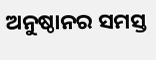ଅନୁଷ୍ଠାନର ସମସ୍ତ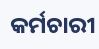କର୍ମଚାରୀ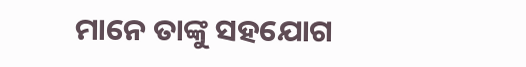ମାନେ ତାଙ୍କୁ ସହଯୋଗ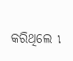କରିଥିଲେ ৷